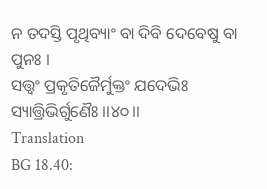ନ ତଦସ୍ତି ପୃଥିବ୍ୟାଂ ବା ଦିବି ଦେବେଷୁ ବା ପୁନଃ ।
ସତ୍ତ୍ୱଂ ପ୍ରକୃତିଜୈର୍ମୁକ୍ତଂ ଯଦେଭିଃ ସ୍ୟାତ୍ତ୍ରିଭିର୍ଗୁଣୈଃ ।।୪୦।।
Translation
BG 18.40: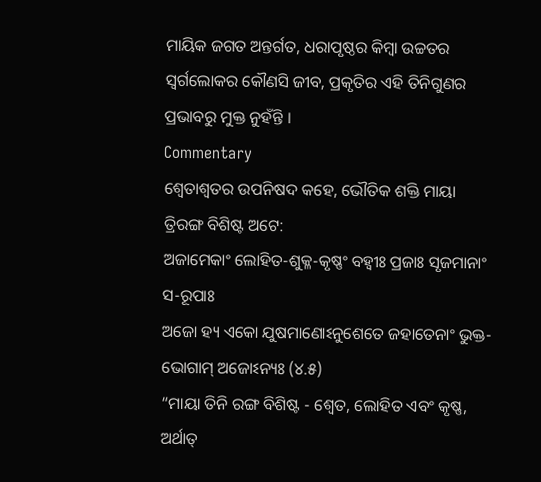ମାୟିକ ଜଗତ ଅନ୍ତର୍ଗତ, ଧରାପୃଷ୍ଠର କିମ୍ବା ଉଚ୍ଚତର ସ୍ୱର୍ଗଲୋକର କୌଣସି ଜୀବ, ପ୍ରକୃତିର ଏହି ତିନିଗୁଣର ପ୍ରଭାବରୁ ମୁକ୍ତ ନୁହଁନ୍ତି ।
Commentary
ଶ୍ୱେତାଶ୍ୱତର ଉପନିଷଦ କହେ, ଭୌତିକ ଶକ୍ତି ମାୟା ତ୍ରିରଙ୍ଗ ବିଶିଷ୍ଟ ଅଟେ:
ଅଜାମେକାଂ ଲୋହିତ-ଶୁକ୍ଳ-କୃଷ୍ଣଂ ବହ୍ୱୀଃ ପ୍ରଜାଃ ସୃଜମାନାଂ ସ-ରୂପାଃ
ଅଜୋ ହ୍ୟ ଏକୋ ଯୁଷମାଣୋଽନୁଶେତେ ଜହାତେନାଂ ଭୁକ୍ତ-ଭୋଗାମ୍ ଅଜୋଽନ୍ୟଃ (୪.୫)
“ମାୟା ତିନି ରଙ୍ଗ ବିଶିଷ୍ଟ - ଶ୍ୱେତ, ଲୋହିତ ଏବଂ କୃଷ୍ଣ, ଅର୍ଥାତ୍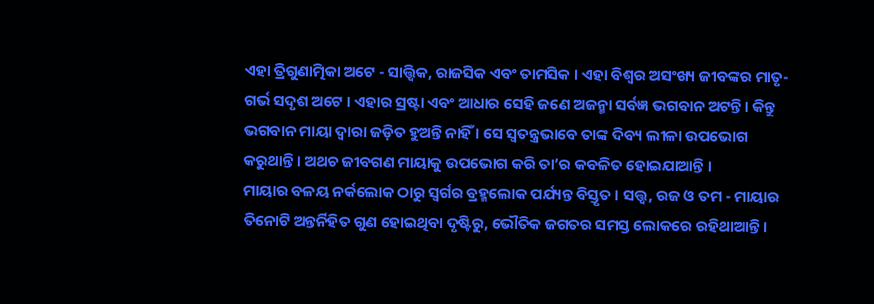ଏହା ତ୍ରିଗୁଣାତ୍ମିକା ଅଟେ - ସାତ୍ତ୍ୱିକ, ରାଜସିକ ଏବଂ ତାମସିକ । ଏହା ବିଶ୍ୱର ଅସଂଖ୍ୟ ଜୀବଙ୍କର ମାତୃ-ଗର୍ଭ ସଦୃଶ ଅଟେ । ଏହାର ସ୍ରଷ୍ଟା ଏବଂ ଆଧାର ସେହି ଜଣେ ଅଜନ୍ମା ସର୍ବଜ୍ଞ ଭଗବାନ ଅଟନ୍ତି । କିନ୍ତୁ ଭଗବାନ ମାୟା ଦ୍ୱାରା ଜଡ଼ିତ ହୁଅନ୍ତି ନାହିଁ । ସେ ସ୍ୱତନ୍ତ୍ରଭାବେ ତାଙ୍କ ଦିବ୍ୟ ଲୀଳା ଉପଭୋଗ କରୁଥାନ୍ତି । ଅଥଚ ଜୀବଗଣ ମାୟାକୁ ଉପଭୋଗ କରି ତା’ର କବଳିତ ହୋଇଯାଆନ୍ତି ।
ମାୟାର ବଳୟ ନର୍କଲୋକ ଠାରୁ ସ୍ୱର୍ଗର ବ୍ରହ୍ମଲୋକ ପର୍ଯ୍ୟନ୍ତ ବିସ୍ତୃତ । ସତ୍ତ୍ୱ, ରଜ ଓ ତମ - ମାୟାର ତିନୋଟି ଅନ୍ତର୍ନିହିତ ଗୁଣ ହୋଇଥିବା ଦୃଷ୍ଟିରୁ, ଭୌତିକ ଜଗତର ସମସ୍ତ ଲୋକରେ ରହିଥାଆନ୍ତି ।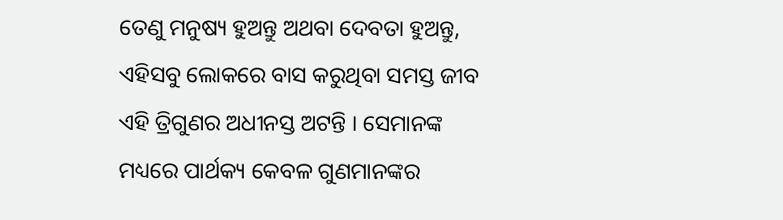ତେଣୁ ମନୁଷ୍ୟ ହୁଅନ୍ତୁ ଅଥବା ଦେବତା ହୁଅନ୍ତୁ, ଏହିସବୁ ଲୋକରେ ବାସ କରୁଥିବା ସମସ୍ତ ଜୀବ ଏହି ତ୍ରିଗୁଣର ଅଧୀନସ୍ତ ଅଟନ୍ତି । ସେମାନଙ୍କ ମଧ୍ୟରେ ପାର୍ଥକ୍ୟ କେବଳ ଗୁଣମାନଙ୍କର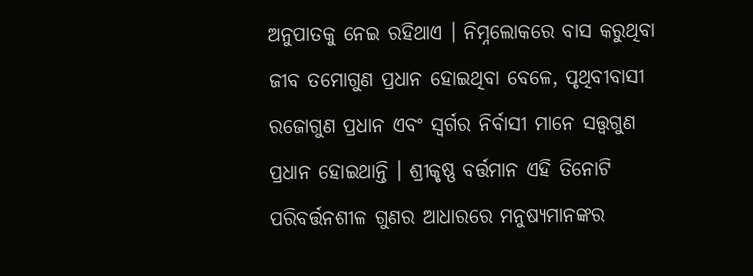ଅନୁପାତକୁ ନେଇ ରହିଥାଏ । ନିମ୍ନଲୋକରେ ବାସ କରୁଥିବା ଜୀବ ତମୋଗୁଣ ପ୍ରଧାନ ହୋଇଥିବା ବେଳେ, ପୃଥିବୀବାସୀ ରଜୋଗୁଣ ପ୍ରଧାନ ଏବଂ ସ୍ୱର୍ଗର ନିର୍ବାସୀ ମାନେ ସତ୍ତ୍ୱଗୁଣ ପ୍ରଧାନ ହୋଇଥାନ୍ତି । ଶ୍ରୀକୃଷ୍ଣ ବର୍ତ୍ତମାନ ଏହି ତିନୋଟି ପରିବର୍ତ୍ତନଶୀଳ ଗୁଣର ଆଧାରରେ ମନୁଷ୍ୟମାନଙ୍କର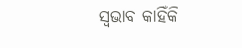ସ୍ୱଭାବ କାହିଁକି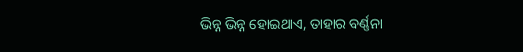ଭିନ୍ନ ଭିନ୍ନ ହୋଇଥାଏ, ତାହାର ବର୍ଣ୍ଣନା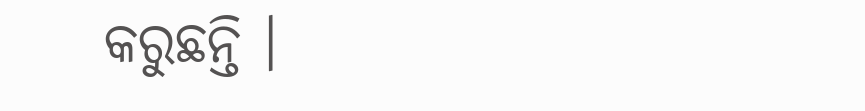କରୁଛନ୍ତି ।